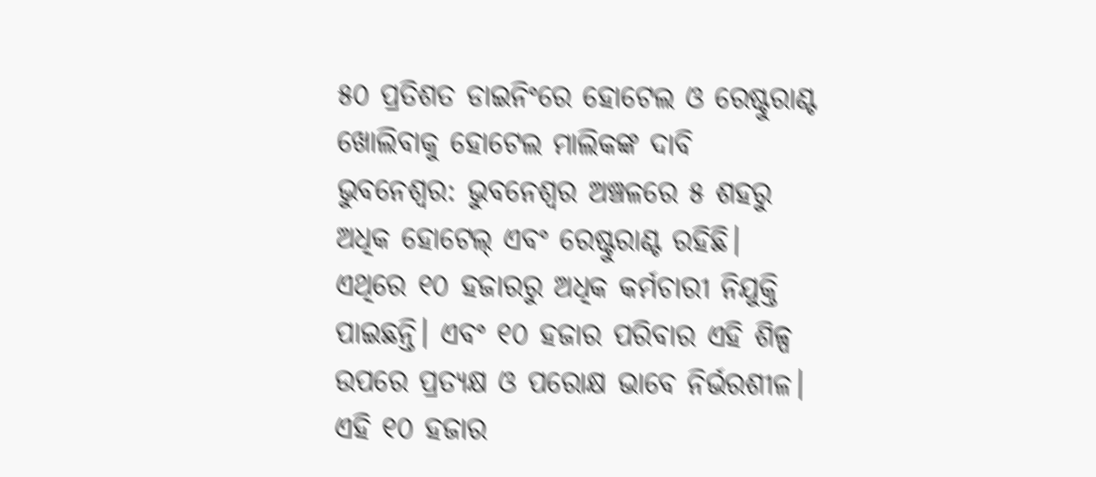୫୦ ପ୍ରତିଶତ ଡାଇନିଂରେ ହୋଟେଲ ଓ ରେଷ୍ଟୁରାଣ୍ଟ ଖୋଲିବାକୁ ହୋଟେଲ ମାଲିକଙ୍କ ଦାବି
ଭୁବନେଶ୍ୱର: ଭୁବନେଶ୍ୱର ଅଞ୍ଚଳରେ ୫ ଶହରୁ ଅଧିକ ହୋଟେଲ୍ ଏବଂ ରେଷ୍ଟୁରାଣ୍ଟ ରହିଛି। ଏଥିରେ ୧୦ ହଜାରରୁ ଅଧିକ କର୍ମଚାରୀ ନିଯୁକ୍ତି ପାଇଛନ୍ତି। ଏବଂ ୧୦ ହଜାର ପରିବାର ଏହି ଶିଳ୍ପ ଉପରେ ପ୍ରତ୍ୟକ୍ଷ ଓ ପରୋକ୍ଷ ଭାବେ ନିର୍ଭରଶୀଳ। ଏହି ୧୦ ହଜାର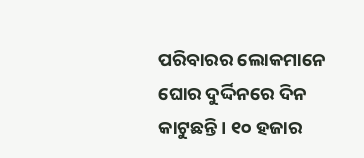ପରିବାରର ଲୋକମାନେ ଘୋର ଦୁର୍ଦ୍ଦିନରେ ଦିନ କାଟୁଛନ୍ତି। ୧୦ ହଜାର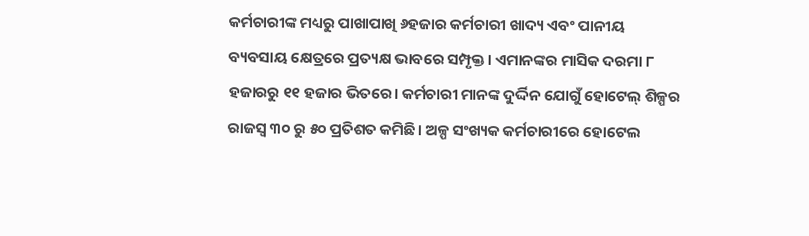କର୍ମଚାରୀଙ୍କ ମଧ୍ୟରୁ ପାଖାପାଖି ୬ହଜାର କର୍ମଚାରୀ ଖାଦ୍ୟ ଏବଂ ପାନୀୟ ବ୍ୟବସାୟ କ୍ଷେତ୍ରରେ ପ୍ରତ୍ୟକ୍ଷ ଭାବରେ ସମ୍ପୃକ୍ତ। ଏମାନଙ୍କର ମାସିକ ଦରମା ୮ ହଜାରରୁ ୧୧ ହଜାର ଭିତରେ। କର୍ମଚାରୀ ମାନଙ୍କ ଦୁର୍ଦ୍ଦିନ ଯୋଗୁଁ ହୋଟେଲ୍ ଶିଳ୍ପର ରାଜସ୍ୱ ୩୦ ରୁ ୫୦ ପ୍ରତିଶତ କମିଛି। ଅଳ୍ପ ସଂଖ୍ୟକ କର୍ମଚାରୀରେ ହୋଟେଲ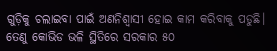ଗୁଡ଼ିକୁ ଚଲାଇବା ପାଇଁ ଅଣନିଶ୍ୱାସୀ ହୋଇ କାମ କରିବାକୁ ପଡୁଛି। ତେଣୁ କୋଭିଡ ଭଳି ସ୍ଥିତିରେ ସରକାର ୫୦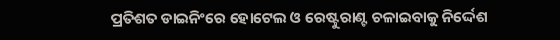ପ୍ରତିଶତ ଡାଇନିଂରେ ହୋଟେଲ ଓ ରେଷ୍ଟୁରାଣ୍ଟ ଚଳାଇବାକୁ ନିର୍ଦ୍ଦେଶ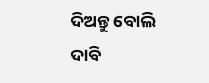ଦିଅନ୍ତୁ ବୋଲି ଦାବି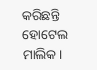କରିଛନ୍ତି ହୋଟେଲ ମାଲିକ।